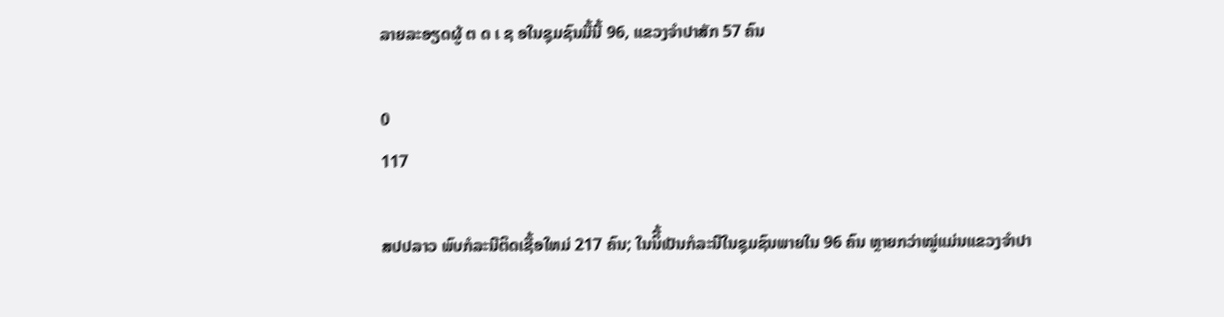ລາຍລະອຽດຜູ້ ຕ ດ ເ ຊ ອໃນຊຸມຊົນມື້ນີ້ 96, ແຂວງຈຳປາສັກ 57 ຄົນ

0
117

ສປປລາວ ພົບກໍລະນີຕິດເຊື້ອໃຫມ່ 217 ຄົນ; ໃນນິີ້ເປັນກໍລະນີໃນຊຸມຊົນພາຍໃນ 96 ຄົນ ຫຼາຍກວ່າໝູ່ແມ່ນແຂວງຈຳປາ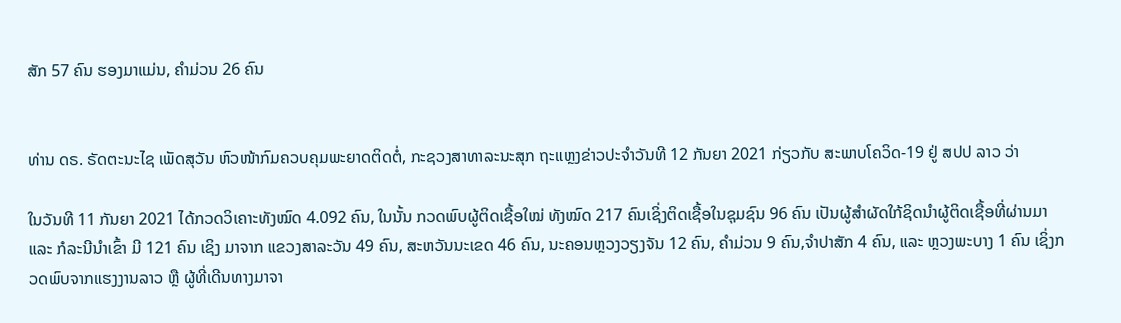ສັກ 57 ຄົນ ຮອງມາແມ່ນ, ຄໍາມ່ວນ 26 ຄົນ


ທ່ານ ດຣ. ຣັດຕະນະໄຊ ເພັດສຸວັນ ຫົວໜ້າກົມຄວບຄຸມພະຍາດຕິດຕໍ່, ກະຊວງສາທາລະນະສຸກ ຖະແຫຼງຂ່າວປະຈໍາວັນທີ 12 ກັນຍາ 2021 ກ່ຽວກັບ ສະພາບໂຄວິດ-19 ຢູ່ ສປປ ລາວ ວ່າ

ໃນວັນທີ 11 ກັນຍາ 2021 ໄດ້ກວດວິເຄາະທັງໝົດ 4.092 ຄົນ, ໃນນັ້ນ ກວດພົບຜູ້ຕິດເຊື້ອໃໝ່ ທັງໝົດ 217 ຄົນເຊິ່ງຕິດເຊື້ອໃນຊຸມຊົນ 96 ຄົນ ເປັນຜູ້ສຳຜັດໃກ້ຊິດນຳຜູ້ຕິດເຊື້ອທີ່ຜ່ານມາ ແລະ ກໍລະນີນໍາເຂົ້າ ມີ 121 ຄົນ ເຊິງ ມາຈາກ ແຂວງສາລະວັນ 49 ຄົນ, ສະຫວັນນະເຂດ 46 ຄົນ, ນະຄອນຫຼວງວຽງຈັນ 12 ຄົນ, ຄໍາມ່ວນ 9 ຄົນ,ຈໍາປາສັກ 4 ຄົນ, ແລະ ຫຼວງພະບາງ 1 ຄົນ ເຊິ່ງກວດພົບຈາກແຮງງານລາວ ຫຼື ຜູ້ທີ່ເດີນທາງມາຈາ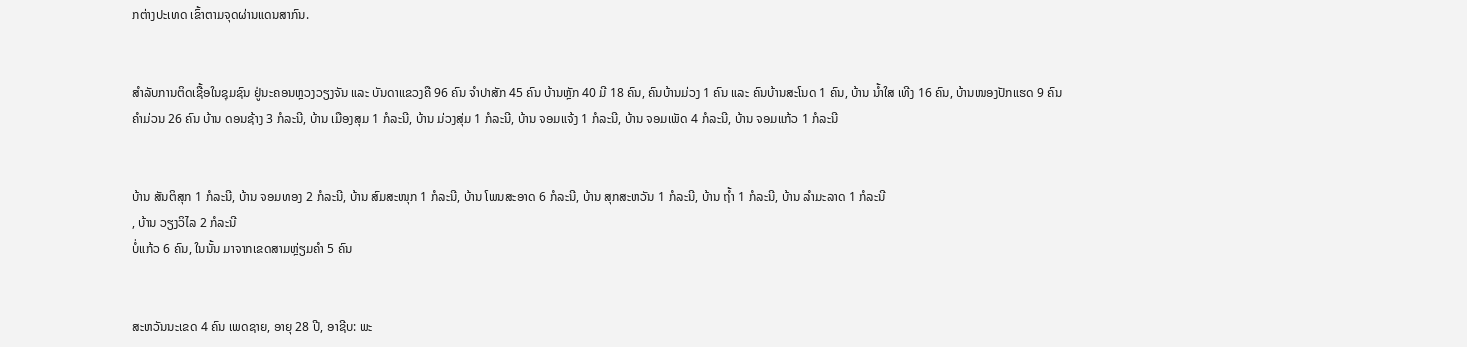ກຕ່າງປະເທດ ເຂົ້າຕາມຈຸດຜ່ານແດນສາກົນ.


ສໍາລັບການຕິດເຊື້ອໃນຊຸມຊົນ ຢູ່ນະຄອນຫຼວງວຽງຈັນ ແລະ ບັນດາແຂວງຄື 96 ຄົນ ຈຳປາສັກ 45 ຄົນ ບ້ານຫຼັກ 40 ມີ 18 ຄົນ, ຄົນບ້ານມ່ວງ 1 ຄົນ ແລະ ຄົນບ້ານສະໂນດ 1 ຄົນ, ບ້ານ ນໍ້າໃສ ເທີງ 16 ຄົນ, ບ້ານໜອງປັກແຮດ 9 ຄົນ
ຄໍາມ່ວນ 26 ຄົນ ບ້ານ ດອນຊ້າງ 3 ກໍລະນີ, ບ້ານ ເມືອງສຸມ 1 ກໍລະນີ, ບ້ານ ມ່ວງສຸ່ມ 1 ກໍລະນີ, ບ້ານ ຈອມແຈ້ງ 1 ກໍລະນີ, ບ້ານ ຈອມເພັດ 4 ກໍລະນີ, ບ້ານ ຈອມແກ້ວ 1 ກໍລະນີ


ບ້ານ ສັນຕິສຸກ 1 ກໍລະນີ, ບ້ານ ຈອມທອງ 2 ກໍລະນີ, ບ້ານ ສົມສະໜຸກ 1 ກໍລະນີ, ບ້ານ ໂພນສະອາດ 6 ກໍລະນີ, ບ້ານ ສຸກສະຫວັນ 1 ກໍລະນີ, ບ້ານ ຖ້ຳ 1 ກໍລະນີ, ບ້ານ ລຳມະລາດ 1 ກໍລະນີ
, ບ້ານ ວຽງວິໄລ 2 ກໍລະນີ
ບໍ່ແກ້ວ 6 ຄົນ, ໃນນັ້ນ ມາຈາກເຂດສາມຫຼ່ຽມຄຳ 5 ຄົນ


ສະຫວັນນະເຂດ 4 ຄົນ ເພດຊາຍ, ອາຍຸ 28 ປີ, ອາຊີບ: ພະ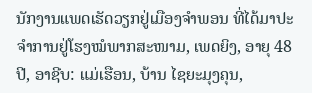ນັກງານແພດເຮັດວຽກຢູ່ເມືອງຈຳພອນ ທີ່ໄດ້ມາປະຈຳການຢູ່ໂຮງໝໍພາກສະໜາມ, ເພດຍິງ, ອາຍຸ 48 ປີ, ອາຊີບ: ແມ່ເຮືອນ, ບ້ານ ໄຊຍະມຸງຄຸນ,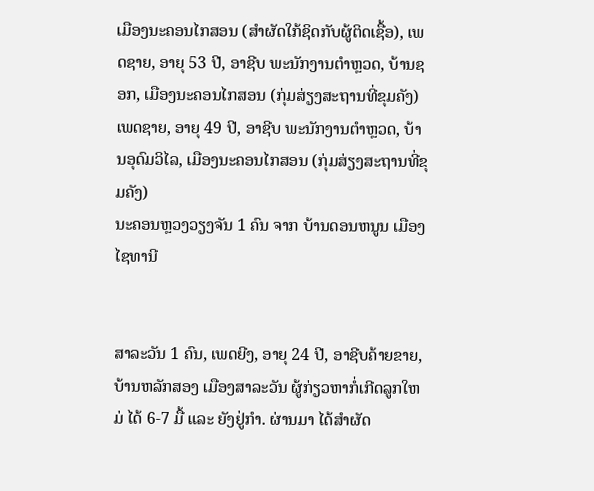ເມືອງນະຄອນໄກສອນ (ສຳຜັດໃກ້ຊິດກັບຜູ້ຕິດເຊື້ອ), ເພດຊາຍ, ອາຍຸ 53 ປີ, ອາຊີບ ພະນັກງານຕຳຫຼວດ, ບ້ານຊອກ, ເມືອງນະຄອນໄກສອນ (ກຸ່ມສ່ຽງສະຖານທີ່ຂຸມຄັງ)
ເພດຊາຍ, ອາຍຸ 49 ປີ, ອາຊີບ ພະນັກງານຕຳຫຼວດ, ບ້ານອຸດົມວິໄລ, ເມືອງນະຄອນໄກສອນ (ກຸ່ມສ່ຽງສະຖານທີ່ຂຸມຄັງ)
ນະຄອນຫຼວງວຽງຈັນ 1 ຄົນ ຈາກ ບ້ານດອນຫນູນ ເມືອງໄຊທານີ


ສາລະວັນ 1 ຄົນ, ເພດຍີງ, ອາຍຸ 24 ປີ, ອາຊີບຄ້າຍຂາຍ, ບ້ານຫລັກສອງ ເມືອງສາລະວັນ ຜູ້ກ່ຽວຫາກໍ່ເກີດລູກໃຫມ່ ໄດ້ 6-7 ມື້ ແລະ ຍັງຢູ່ກໍາ. ຜ່ານມາ ໄດ້ສໍາຜັດ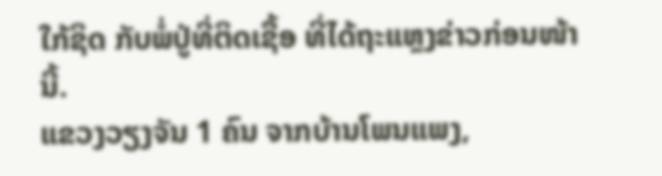ໃກ້ຊິດ ກັບພໍ່ປູ່ທີ່ຕິດເຊື້ອ ທີ່ໄດ້ຖະແຫຼງຂ່າວກ່ອນໜ້ານີ້.
ແຂວງວຽງຈັນ 1 ຄົນ ຈາກບ້ານໂພນແພງ,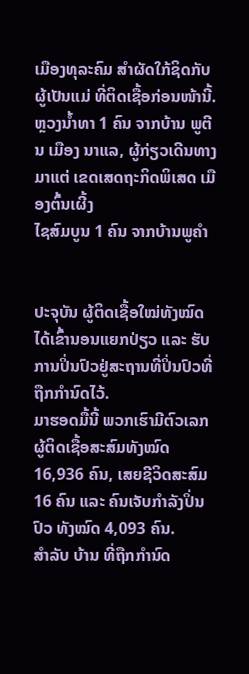ເມືອງທຸລະຄົມ ສຳຜັດໃກ້ຊິດກັບຜູ້ເປັນແມ່ ທີ່ຕິດເຊື້ອກ່ອນໜ້ານີ້.
ຫຼວງນ້ຳທາ 1 ຄົນ ຈາກບ້ານ ພູຕີນ ເມືອງ ນາແລ, ຜູ້ກ່ຽວເດີນທາງມາແຕ່ ເຂດເສດຖະກິດພິເສດ ເມືອງຕົ້ນເຜີ້ງ
ໄຊສົມບູນ 1 ຄົນ ຈາກບ້ານພູຄຳ


ປະຈຸບັນ ຜູ້ຕິດເຊື້ອໃໝ່ທັງໝົດ ໄດ້ເຂົ້ານອນແຍກປ່ຽວ ແລະ ຮັບການປິ່ນປົວຢູ່ສະຖານທີ່ປິ່ນປົວທີ່ຖືກກຳນົດໄວ້.
ມາຮອດມື້ນີ້ ພວກເຮົາມີຕົວເລກຜູ້ຕິດເຊື້ອສະສົມທັງໝົດ 16,936 ຄົນ, ເສຍຊີວິດສະສົມ 16 ຄົນ ແລະ ຄົນເຈັບກໍາລັງປິ່ນປົວ ທັງໝົດ 4,093 ຄົນ.
ສຳລັບ ບ້ານ ທີ່ຖືກກຳນົດ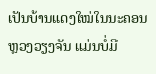ເປັນບ້ານແດງໃໝ່ໃນນະຄອນຫຼວງວຽງຈັນ ແມ່ນບໍ່ມີ